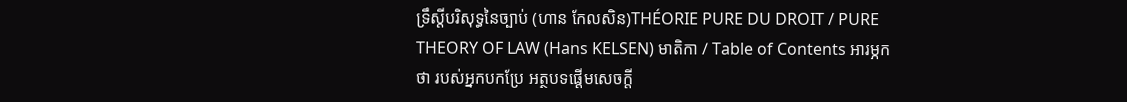ទ្រឹស្តីបរិសុទ្ធនៃច្បាប់ (ហាន កែលសិន)THÉORIE PURE DU DROIT / PURE THEORY OF LAW (Hans KELSEN) មាតិកា / Table of Contents អារម្ភកថា របស់អ្នកបកប្រែ អត្ថបទផ្តើមសេចក្តី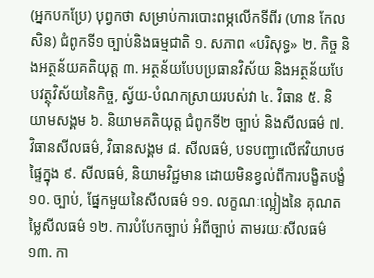(អ្នកបកប្រែ) បុព្វកថា សម្រាប់ការបោះពម្ភលើកទីពីរ (ហាន កែលសិន) ជំពូកទី១ ច្បាប់និងធម្មជាតិ ១. សភាព «បរិសុទ្ធ» ២. កិច្ច និងអត្ថន័យគតិយុត្ត ៣. អត្ថន័យបែបប្រធានវិស័យ និងអត្ថន័យបែបវត្ថុវិស័យនៃកិច្ច, ស្វ័យ-បំណកស្រាយរបស់វា ៤. វិធាន ៥. និយាមសង្គម ៦. និយាមគតិយុត្ត ជំពូកទី២ ច្បាប់ និងសីលធម៌ ៧. វិធានសីលធម៌, វិធានសង្គម ៨. សីលធម៌, បទបញ្ជាលើឥវិយាបថផ្ទៃក្នុង ៩. សីលធម៌, និយាមវិជ្ជមាន ដោយមិនខ្វល់ពីការបង្ខិតបង្ខំ ១០. ច្បាប់, ផ្នែកមួយនៃសីលធម៌ ១១. លក្ខណៈល្អៀងនៃ គុណតម្លៃសីលធម៌ ១២. ការបំបែកច្បាប់ អំពីច្បាប់ តាមរយៈសីលធម៌ ១៣. កា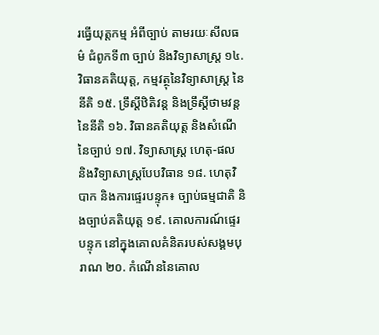រធ្វើយុត្តកម្ម អំពីច្បាប់ តាមរយៈសីលធម៌ ជំពូកទី៣ ច្បាប់ និងវិទ្យាសាស្រ្ត ១៤. វិធានគតិយុត្ត, កម្មវត្ថុនៃវិទ្យាសាស្រ្ត នៃនីតិ ១៥. ទ្រឹស្តីឋិតិវន្ត និងទ្រឹស្តីថាមវន្ត នៃនីតិ ១៦. វិធានគតិយុត្ត និងសំណើនៃច្បាប់ ១៧. វិទ្យាសាស្រ្ត ហេតុ-ផល និងវិទ្យាសាស្រ្តបែបវិធាន ១៨. ហេតុវិបាក និងការផ្ទេរបន្ទុក៖ ច្បាប់ធម្មជាតិ និងច្បាប់គតិយុត្ត ១៩. គោលការណ៍ផ្ទេរបន្ទុក នៅក្នុងគោលគំនិតរបស់សង្គមបុរាណ ២០. កំណើននៃគោល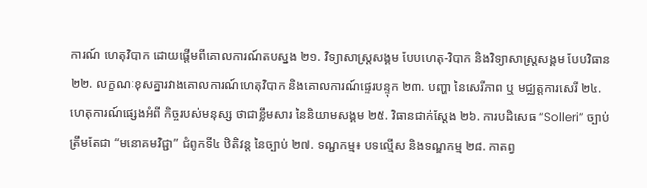ការណ៍ ហេតុវិបាក ដោយផ្តើមពីគោលការណ៍តបស្នង ២១. វិទ្យាសាស្រ្តសង្គម បែបហេតុ-វិបាក និងវិទ្យាសាស្រ្តសង្គម បែបវិធាន ២២. លក្ខណៈខុសគ្នារវាងគោលការណ៍ហេតុវិបាក និងគោលការណ៍ផ្ទេរបន្ទុក ២៣. បញ្ហា នៃសេរីភាព ឬ មជ្ឈត្តការសេរី ២៤. ហេតុការណ៍ផ្សេងអំពី កិច្ចរបស់មនុស្ស ថាជាខ្លឹមសារ នៃនិយាមសង្គម ២៥. វិធានជាក់ស្តែង ២៦. ការបដិសេធ “Solleri” ច្បាប់ត្រឹមតែជា “មនោគមវិជ្ជា” ជំពូកទី៤ ឋិតិវន្ត នៃច្បាប់ ២៧. ទណ្ជកម្ម៖ បទល្មើស និងទណ្ឌកម្ម ២៨. កាតព្វ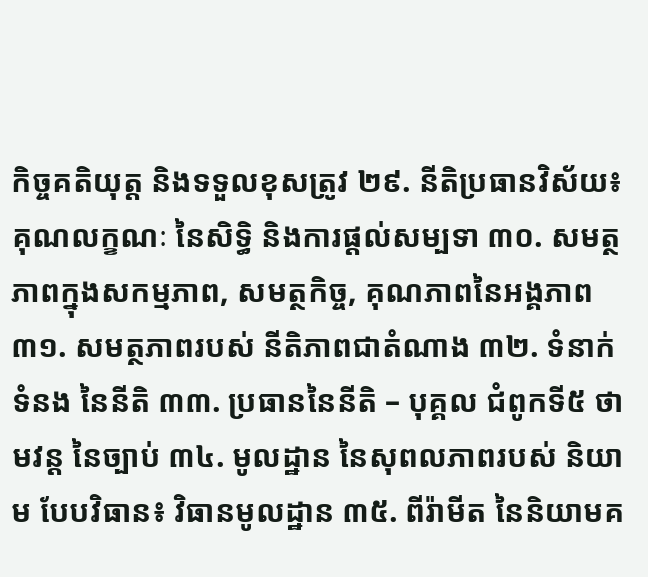កិច្ចគតិយុត្ត និងទទួលខុសត្រូវ ២៩. នីតិប្រធានវិស័យ៖ គុណលក្ខណៈ នៃសិទ្ធិ និងការផ្តល់សម្បទា ៣០. សមត្ថភាពក្នុងសកម្មភាព, សមត្ថកិច្ច, គុណភាពនៃអង្គភាព ៣១. សមត្ថភាពរបស់ នីតិភាពជាតំណាង ៣២. ទំនាក់ទំនង នៃនីតិ ៣៣. ប្រធាននៃនីតិ – បុគ្គល ជំពូកទី៥ ថាមវន្ត នៃច្បាប់ ៣៤. មូលដ្ឋាន នៃសុពលភាពរបស់ និយាម បែបវិធាន៖ វិធានមូលដ្ឋាន ៣៥. ពីរ៉ាមីត នៃនិយាមគ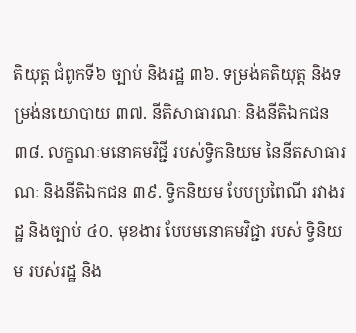តិយុត្ត ជំពូកទី៦ ច្បាប់ និងរដ្ឋ ៣៦. ទម្រង់គតិយុត្ត និងទម្រង់នយោបាយ ៣៧. នីតិសាធារណៈ និងនីតិឯកជន ៣៨. លក្ខណៈមនោគមវិជ្ជី របស់ទ្វិកនិយម នៃនីតសាធារណៈ និងនីតិឯកជន ៣៩. ទ្វិកនិយម បែបប្រពៃណី រវាងរដ្ឋ និងច្បាប់ ៤០. មុខងារ បែបមនោគមវិជ្ជា របស់ ទ្វិនិយម របស់រដ្ឋ និង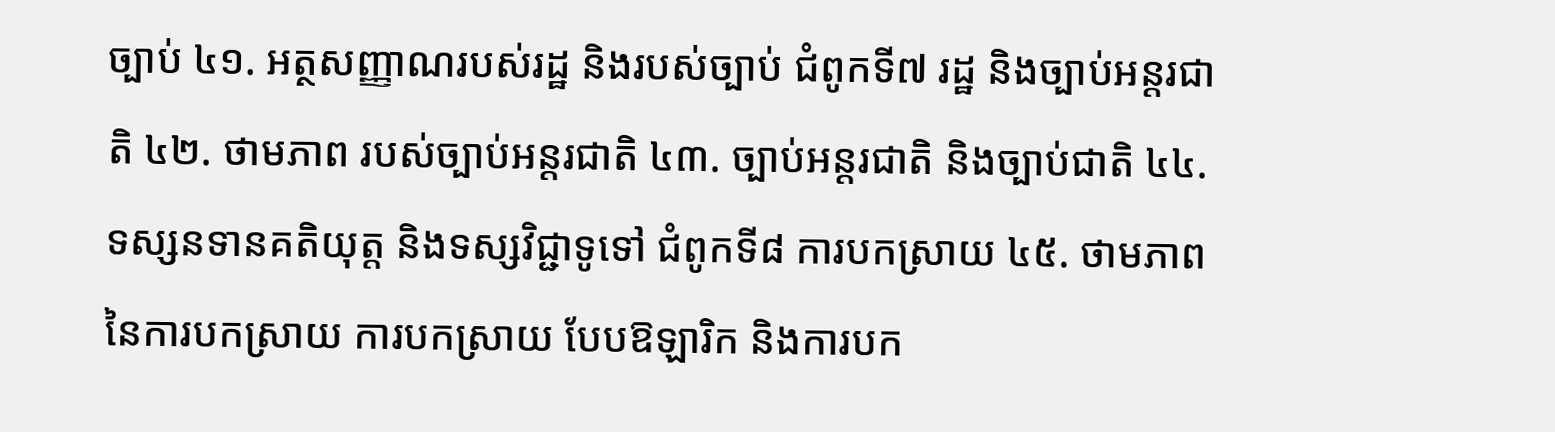ច្បាប់ ៤១. អត្ថសញ្ញាណរបស់រដ្ឋ និងរបស់ច្បាប់ ជំពូកទី៧ រដ្ឋ និងច្បាប់អន្តរជាតិ ៤២. ថាមភាព របស់ច្បាប់អន្តរជាតិ ៤៣. ច្បាប់អន្តរជាតិ និងច្បាប់ជាតិ ៤៤. ទស្សនទានគតិយុត្ត និងទស្សវិជ្ជាទូទៅ ជំពូកទី៨ ការបកស្រាយ ៤៥. ថាមភាព នៃការបកស្រាយ ការបកស្រាយ បែបឱឡារិក និងការបក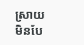ស្រាយ មិនបែ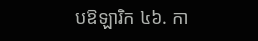បឱឡារិក ៤៦. កា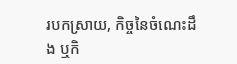របកស្រាយ, កិច្ចនៃចំណេះដឹង ឬកិ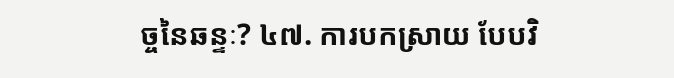ច្ចនៃឆន្ទៈ? ៤៧. ការបកស្រាយ បែបវិ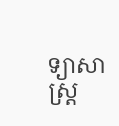ទ្យាសាស្រ្ត